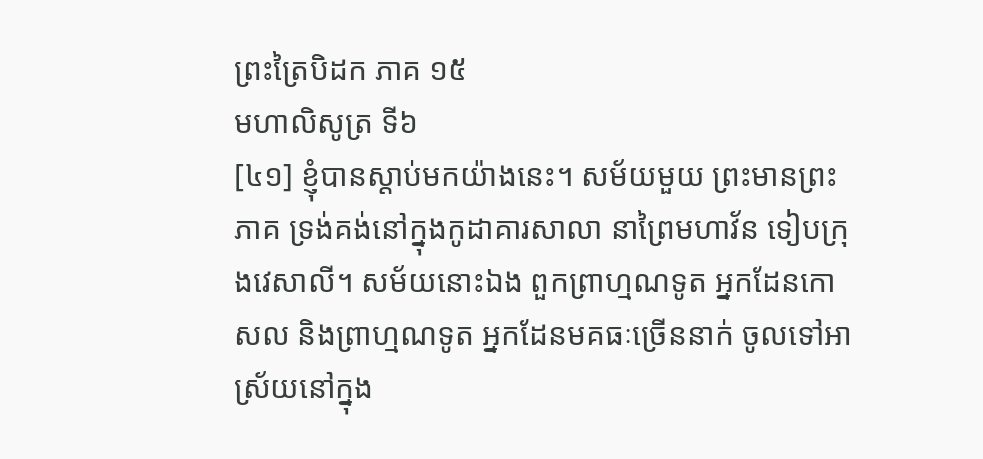ព្រះត្រៃបិដក ភាគ ១៥
មហាលិសូត្រ ទី៦
[៤១] ខ្ញុំបានស្តាប់មកយ៉ាងនេះ។ សម័យមួយ ព្រះមានព្រះភាគ ទ្រង់គង់នៅក្នុងកូដាគារសាលា នាព្រៃមហាវ័ន ទៀបក្រុងវេសាលី។ សម័យនោះឯង ពួកព្រាហ្មណទូត អ្នកដែនកោសល និងព្រាហ្មណទូត អ្នកដែនមគធៈច្រើននាក់ ចូលទៅអាស្រ័យនៅក្នុង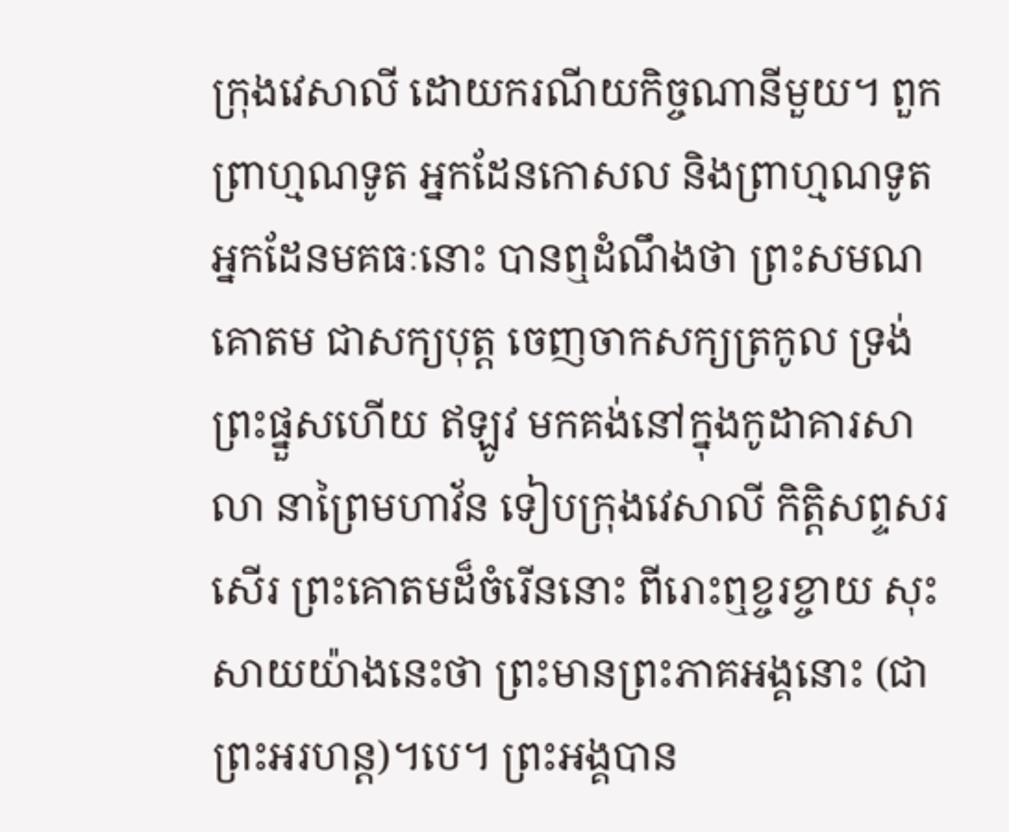ក្រុងវេសាលី ដោយករណីយកិច្ចណានីមួយ។ ពួកព្រាហ្មណទូត អ្នកដែនកោសល និងព្រាហ្មណទូត អ្នកដែនមគធៈនោះ បានឮដំណឹងថា ព្រះសមណគោតម ជាសក្យបុត្ត ចេញចាកសក្យត្រកូល ទ្រង់ព្រះផ្នួសហើយ ឥឡូវ មកគង់នៅក្នុងកូដាគារសាលា នាព្រៃមហាវ័ន ទៀបក្រុងវេសាលី កិត្តិសព្ទសរសើរ ព្រះគោតមដ៏ចំរើននោះ ពីរោះឮខ្ចរខ្ចាយ សុះសាយយ៉ាងនេះថា ព្រះមានព្រះភាគអង្គនោះ (ជាព្រះអរហន្ត)។បេ។ ព្រះអង្គបាន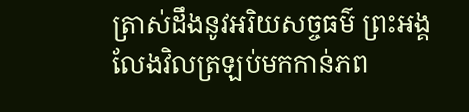ត្រាស់ដឹងនូវអរិយសច្ចធម៌ ព្រះអង្គលែងវិលត្រឡប់មកកាន់ភព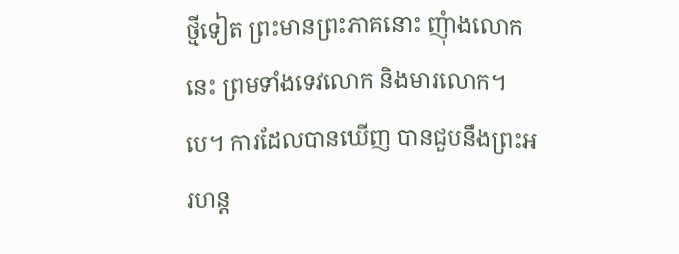ថ្មីទៀត ព្រះមានព្រះភាគនោះ ញុំាងលោកនេះ ព្រមទាំងទេវលោក និងមារលោក។បេ។ ការដែលបានឃើញ បានជួបនឹងព្រះអរហន្ត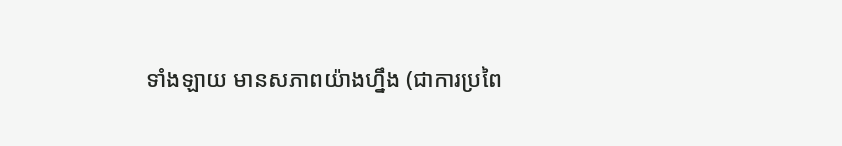ទាំងឡាយ មានសភាពយ៉ាងហ្នឹង (ជាការប្រពៃ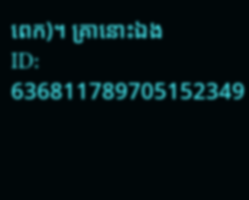ពេក)។ គ្រានោះឯង
ID: 636811789705152349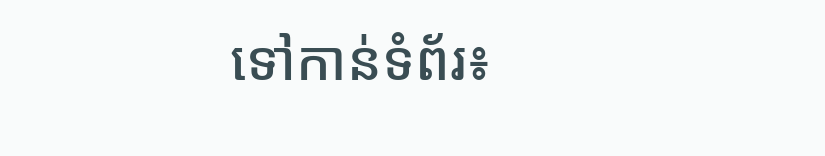ទៅកាន់ទំព័រ៖